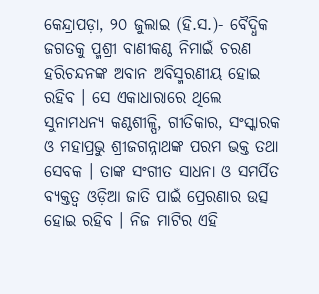କେନ୍ଦ୍ରାପଡ଼ା, ୨୦ ଜୁଲାଇ (ହି.ସ.)- ବୈଦ୍ଧିକ ଜଗତକୁ ପ୍ମଶ୍ରୀ ବାଣୀକଣ୍ଠ ନିମାଇଁ ଚରଣ ହରିଚନ୍ଦନଙ୍କ ଅବାନ ଅବିସ୍ମରଣୀୟ ହୋଇ ରହିବ । ସେ ଏକାଧାରାରେ ଥିଲେ ସୁନାମଧନ୍ୟ କଣ୍ଠଶୀଳ୍ପି, ଗୀତିକାର, ସଂସ୍କାରକ ଓ ମହାପ୍ରଭୁ ଶ୍ରୀଜଗନ୍ନାଥଙ୍କ ପରମ ଭକ୍ତ ତଥା ସେବକ । ତାଙ୍କ ସଂଗୀତ ସାଧନା ଓ ସମର୍ପିତ ବ୍ୟକ୍ତତ୍ୱ ଓଡ଼ିଆ ଜାତି ପାଇଁ ପ୍ରେରଣାର ଉତ୍ସ ହୋଇ ରହିବ । ନିଜ ମାଟିର ଏହି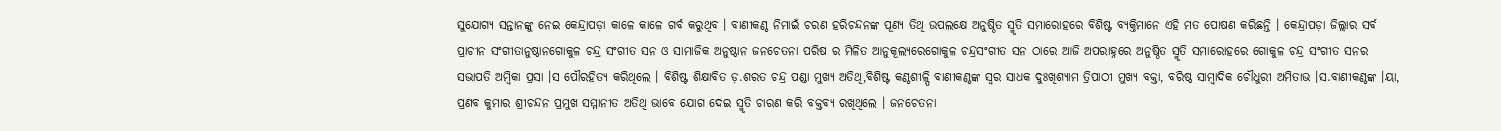ସୁଯୋଗ୍ୟ ସନ୍ତାନଙ୍କୁ ନେଇ କେନ୍ଦ୍ରାପଡ଼ା କାଳେ କାଳେ ଗର୍ବ କରୁଥିବ । ବାଣୀକଣ୍ଠ ନିମାଇଁ ଚରଣ ହରିଚନ୍ଦନଙ୍କ ପୂଣ୍ୟ ତିଥି ଉପଲକ୍ଷେ ଅନୁଷ୍ଠିତ ସ୍ମୃତି ସମାରୋହରେ ବିଶିଷ୍ଟ ବ୍ୟକ୍ତିମାନେ ଏହି ମତ ପୋଷଣ କରିଛନ୍ତି । କେନ୍ଦ୍ରାପଡ଼ା ଜିଲ୍ଲାର ସର୍ବ ପ୍ରାଚୀନ ସଂଗୀତାନୁଷ୍ଠାନଗୋକୁଳ ଚନ୍ଦ୍ର ସଂଗୀତ ସନ ଓ ସାମାଜିକ ଅନୁଷ୍ଠାନ ଜନଚେତନା ପରିଷ ର ମିଳିତ ଆନୁକୂଲ୍ୟରେଗୋକୁଳ ଚନ୍ଦ୍ରସଂଗୀତ ସନ ଠାରେ ଆଜି ଅପରାହ୍ନରେ ଅନୁଷ୍ଠିତ ସ୍ମୃତି ସମାରୋହରେ ଗୋକୁଳ ଚନ୍ଦ୍ର ସଂଗୀତ ସନର ସଭାପତି ଅମ୍ବିକା ପ୍ରସା ।ସ ପୌରହିତ୍ୟ କରିଥିଲେ । ବିଶିଷ୍ଟ ଶିକ୍ଷାବିତ ଡ଼.ଶରତ ଚନ୍ଦ୍ର ପଣ୍ଡା ମୁଖ୍ୟ ଅତିଥି,ବିଶିଷ୍ଟ କଣ୍ଠଶୀଳ୍ପି ବାଣୀକଣ୍ଠଙ୍କ ସ୍ୱର ସାଧକ ଦୁଃଖିଶ୍ୟାମ ତ୍ରିପାଠୀ ମୁଖ୍ୟ ବକ୍ତା, ବରିଷ୍ଠ ସାମ୍ବାଦିକ ଚୌଧୁରୀ ଅମିତାଭ ।ସ.ବାଣୀକଣ୍ଠଙ୍କ ।ୟା, ପ୍ରଣବ କୁମାର ଶ୍ରୀଚନ୍ଦନ ପ୍ରମୁଖ ସମ୍ମାନୀତ ଅତିଥି ଭାବେ ଯୋଗ ଦେଇ ସ୍ମୃତି ଚାରଣ କରି ବକ୍ତବ୍ୟ ରଖିଥିଲେ । ଜନଚେତନା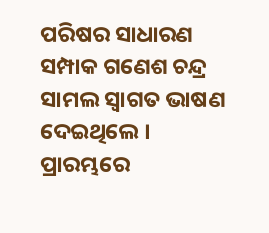ପରିଷର ସାଧାରଣ ସମ୍ପାକ ଗଣେଶ ଚନ୍ଦ୍ର ସାମଲ ସ୍ୱାଗତ ଭାଷଣ ଦେଇଥିଲେ । ପ୍ରାରମ୍ଭରେ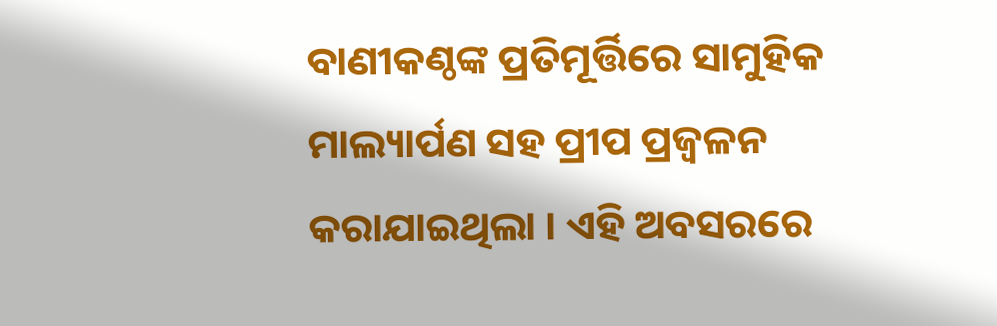ବାଣୀକଣ୍ଠଙ୍କ ପ୍ରତିମୂର୍ତ୍ତିରେ ସାମୁହିକ ମାଲ୍ୟାର୍ପଣ ସହ ପ୍ରୀପ ପ୍ରଜ୍ୱଳନ କରାଯାଇଥିଲା । ଏହି ଅବସରରେ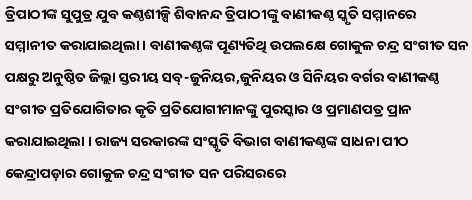ତ୍ରିପାଠୀଙ୍କ ସୁପୁତ୍ର ଯୁବ କଣ୍ଠଶୀଳ୍ପି ଶିବାନନ୍ଦ ତ୍ରିପାଠୀଙ୍କୁ ବାଣୀକଣ୍ଠ ସ୍କୃତି ସମ୍ମାନରେ ସମ୍ମାନୀତ କରାଯାଇଥିଲା । ବାଣୀକଣ୍ଠଙ୍କ ପୂଣ୍ୟତିଥି ଉପଲକ୍ଷେ ଗୋକୁଳ ଚନ୍ଦ୍ର ସଂଗୀତ ସନ ପକ୍ଷରୁ ଅନୁଷ୍ଠିତ ଜିଲ୍ଲା ସ୍ତରୀୟ ସବ୍-ଜୁନିୟର,ଜୁନିୟର ଓ ସିନିୟର ବର୍ଗର ବାଣୀକଣ୍ଠ ସଂଗୀତ ପ୍ରତିଯୋଗିତାର କୃତି ପ୍ରତିଯୋଗୀମାନଙ୍କୁ ପୁରସ୍କାର ଓ ପ୍ରମାଣପତ୍ର ପ୍ରାନ କରାଯାଇଥିଲା । ରାଜ୍ୟ ସରକାରଙ୍କ ସଂସ୍କୃତି ବିଭାଗ ବାଣୀକଣ୍ଠଙ୍କ ସାଧନା ପୀଠ କେନ୍ଦ୍ରାପଡ଼ାର ଗୋକୁଳ ଚନ୍ଦ୍ର ସଂଗୀତ ସନ ପରିସରରେ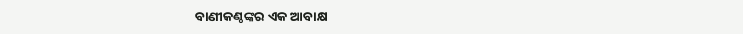ବାଣୀକଣ୍ଠଙ୍କର ଏକ ଆବାକ୍ଷ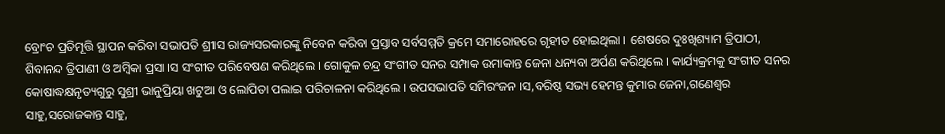ବ୍ରୋଂଚ ପ୍ରତିମୂତ୍ତି ସ୍ଥାପନ କରିବା ସଭାପତି ଶ୍ରୀାସ ରାଜ୍ୟସରକାରଙ୍କୁ ନିବେନ କରିବା ପ୍ରସ୍ତାବ ସର୍ବସମ୍ମତି କ୍ରମେ ସମାରୋହରେ ଗୃହୀତ ହୋଇଥିଲା । ଶେଷରେ ଦୁଃଖିଶ୍ୟାମ ତ୍ରିପାଠୀ, ଶିବାନନ୍ଦ ତ୍ରିପାଣୀ ଓ ଅମ୍ବିକା ପ୍ରସା ।ସ ସଂଗୀତ ପରିବେଷଣ କରିଥିଲେ । ଗୋକୁଳ ଚନ୍ଦ୍ର ସଂଗୀତ ସନର ସମ୍ପାକ ଉମାକାନ୍ତ ଜେନା ଧନ୍ୟବା ଅର୍ପଣ କରିଥିଲେ । କାର୍ଯ୍ୟକ୍ରମକୁ ସଂଗୀତ ସନର କୋଷାଦ୍ଧକ୍ଷନୃତ୍ୟଗୁରୁ ସୁଶ୍ରୀ ଭାନୁପ୍ରିୟା ଖଟୁଆ ଓ ଲୋପିତା ପଲାଇ ପରିଚାଳନା କରିଥିଲେ । ଉପସଭାପତି ସମିରଂଜନ ।ସ,ବରିଷ୍ଠ ସଭ୍ୟ ହେମନ୍ତ କୁମାର ଜେନା,ଗଣେଶ୍ୱର ସାହୁ,ସରୋଜକାନ୍ତ ସାହୁ,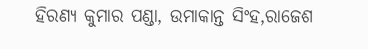ହିରଣ୍ୟ କୁମାର ପଣ୍ଡା, ଉମାକାନ୍ତ ସିଂହ,ରାଜେଶ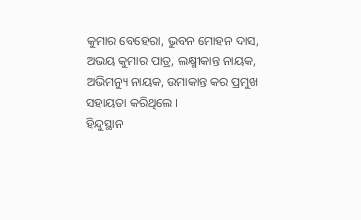କୁମାର ବେହେରା, ଭୁବନ ମୋହନ ଦାସ, ଅଭୟ କୁମାର ପାତ୍ର, ଲକ୍ଷ୍ମୀକାନ୍ତ ନାୟକ, ଅଭିମନ୍ୟୁ ନାୟକ, ଉମାକାନ୍ତ କର ପ୍ରମୁଖ ସହାୟତା କରିଥିଲେ ।
ହିନ୍ଦୁସ୍ଥାନ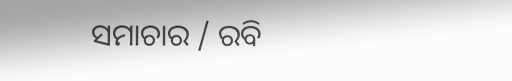ସମାଚାର / ରବି